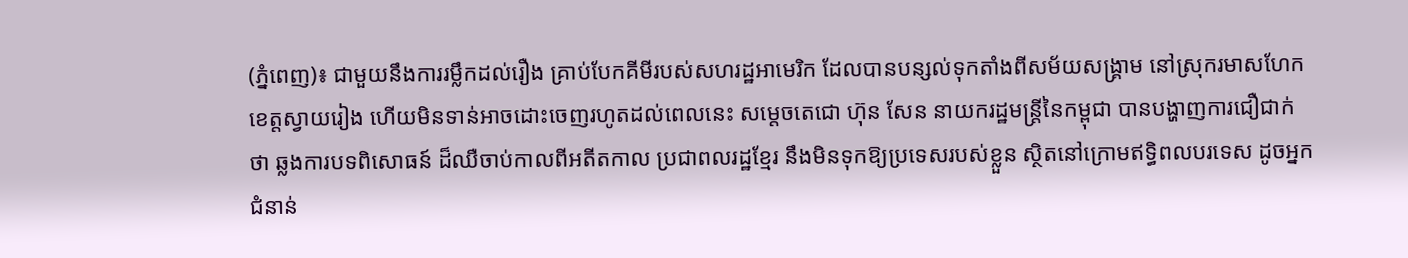(ភ្នំពេញ)៖ ជាមួយនឹងការរម្លឹកដល់រឿង គ្រាប់បែកគីមីរបស់សហរដ្ឋអាមេរិក ដែលបានបន្សល់ទុកតាំងពីសម័យសង្រ្គាម នៅស្រុករមាសហែក ខេត្តស្វាយរៀង ហើយមិនទាន់អាចដោះចេញរហូតដល់ពេលនេះ សម្តេចតេជោ ហ៊ុន សែន នាយករដ្ឋមន្រ្តីនៃកម្ពុជា បានបង្ហាញការជឿជាក់ថា ឆ្លងការបទពិសោធន៍ ដ៏ឈឺចាប់កាលពីអតីតកាល ប្រជាពលរដ្ឋខ្មែរ នឹងមិនទុកឱ្យប្រទេសរបស់ខ្លួន ស្ថិតនៅក្រោមឥទ្ធិពលបរទេស ដូចអ្នកជំនាន់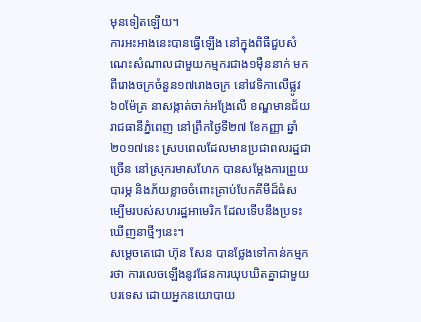មុនទៀតឡើយ។
ការអះអាងនេះបានធ្វើឡើង នៅក្នុងពិធីជួបសំណេះសំណាលជាមួយកម្មករជាង១ម៉ឺននាក់ មកពីរោងចក្រចំនួន១៧រោងចក្រ នៅវេទិកាលើផ្លូវ៦០ម៉ែត្រ នាសង្កាត់ចាក់អង្រែលើ ខណ្ឌមានជ័យ រាជធានីភ្នំពេញ នៅព្រឹកថ្ងៃទី២៧ ខែកញ្ញា ឆ្នាំ២០១៧នេះ ស្របពេលដែលមានប្រជាពលរដ្ឋជាច្រើន នៅស្រុករមាសហែក បានសម្តែងការព្រួយបារម្ភ និងភ័យខ្លាចចំពោះគ្រាប់បែកគីមីដ៏ធំសម្បើមរបស់សហរដ្ឋអាមេរិក ដែលទើបនឹងប្រទះឃើញនាថ្មីៗនេះ។
សម្តេចតេជោ ហ៊ុន សែន បានថ្លែងទៅកាន់កម្មករថា ការលេចឡើងនូវផែនការឃុបឃិតគ្នាជាមួយបរទេស ដោយអ្នកនយោបាយ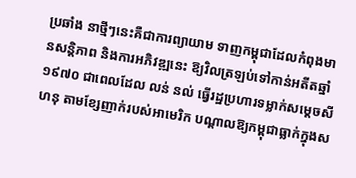ប្រឆាំង នាថ្មីៗនេះគឺជាការព្យាយាម ទាញកម្ពុជាដែលកំពុងមានសន្តិភាព និងការអភិវឌ្ឍនេះ ឱ្យវិលត្រឡប់ទៅកាន់អតីតឆ្នាំ១៩៧០ ជាពេលដែល លន់ នល់ ធ្វើរដ្ឋប្រហារទម្លាក់សម្តេចសីហនុ តាមខ្សែញាក់របស់អាមេរិក បណ្តាលឱ្យកម្ពុជាធ្លាក់ក្នុងស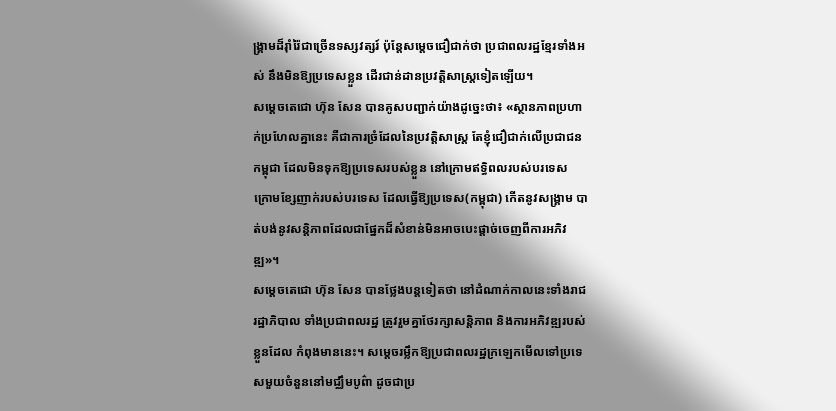ង្រ្គាមដ៏រ៉ាំរ៉ៃជាច្រើនទស្សវត្សរ៍ ប៉ុន្តែសម្តេចជឿជាក់ថា ប្រជាពលរដ្ឋខ្មែរទាំងអស់ នឹងមិនឱ្យប្រទេសខ្លួន ដើរជាន់ដានប្រវត្តិសាស្រ្តទៀតឡើយ។
សម្តេចតេជោ ហ៊ុន សែន បានគូសបញ្ជាក់យ៉ាងដូច្នេះថា៖ «ស្ថានភាពប្រហាក់ប្រហែលគ្នានេះ គឺជាការច្រំដែលនៃប្រវត្តិសាស្រ្ត តែខ្ញុំជឿជាក់លើប្រជាជនកម្ពុជា ដែលមិនទុកឱ្យប្រទេសរបស់ខ្លួន នៅក្រោមឥទ្ធិពលរបស់បរទេស ក្រោមខ្សែញាក់របស់បរទេស ដែលធ្វើឱ្យប្រទេស(កម្ពុជា) កើតនូវសង្រ្គាម បាត់បង់នូវសន្តិភាពដែលជាផ្នែកដ៏សំខាន់មិនអាចបេះផ្តាច់ចេញពីការអភិវឌ្ឍ»។
សម្តេចតេជោ ហ៊ុន សែន បានថ្លែងបន្តទៀតថា នៅដំណាក់កាលនេះទាំងរាជរដ្ឋាភិបាល ទាំងប្រជាពលរដ្ឋ ត្រូវរួមគ្នាថែរក្សាសន្តិភាព និងការអភិវឌ្ឍរបស់ខ្លួនដែល កំពុងមាននេះ។ សម្តេចរម្លឹកឱ្យប្រជាពលរដ្ឋក្រឡេកមើលទៅប្រទេសមួយចំនួននៅមជ្ឈឹមបូព៌ា ដូចជាប្រ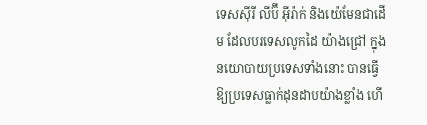ទេសស៊ីរី លីប៊ី អ៊ីរ៉ាក់ និងយ៉េមែនជាដើម ដែលបរទេសលូកដៃ យ៉ាងជ្រៅ ក្នុងនយោបាយប្រទេសទាំងនោះ បានធ្វើឱ្យប្រទេសធ្លាក់ដុនដាបយ៉ាងខ្លាំង ហើ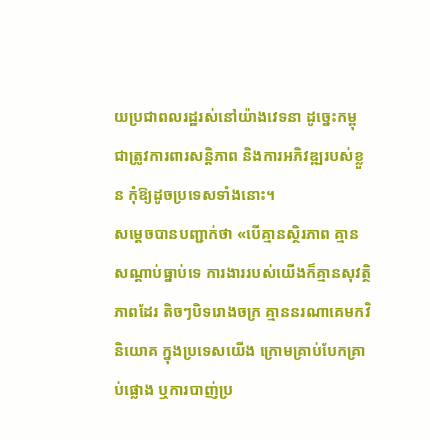យប្រជាពលរដ្ឋរស់នៅយ៉ាងវេទនា ដូច្នេះកម្ពុជាត្រូវការពារសន្តិភាព និងការអភិវឌ្ឍរបស់ខ្លួន កុំឱ្យដូចប្រទេសទាំងនោះ។
សម្តេចបានបញ្ជាក់ថា «បើគ្មានស្ថិរភាព គ្មានសណ្តាប់ធ្នាប់ទេ ការងាររបស់យើងក៏គ្មានសុវត្ថិភាពដែរ តិចៗបិទរោងចក្រ គ្មាននរណាគេមកវិនិយោគ ក្នុងប្រទេសយើង ក្រោមគ្រាប់បែកគ្រាប់ផ្លោង ឬការបាញ់ប្រ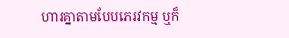ហារគ្នាតាមបែបភេរវកម្ម ឬក៏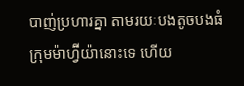បាញ់ប្រហារគ្នា តាមរយៈបងតូចបងធំ ក្រុមម៉ាហ្វ៊ីយ៉ានោះទេ ហើយ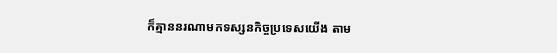ក៏គ្មាននរណាមកទស្សនកិច្ចប្រទេសយើង តាម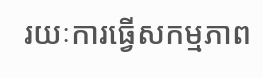រយៈការធ្វើសកម្មភាព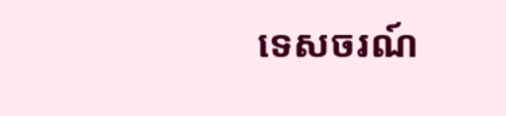ទេសចរណ៍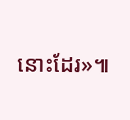នោះដែរ»៕